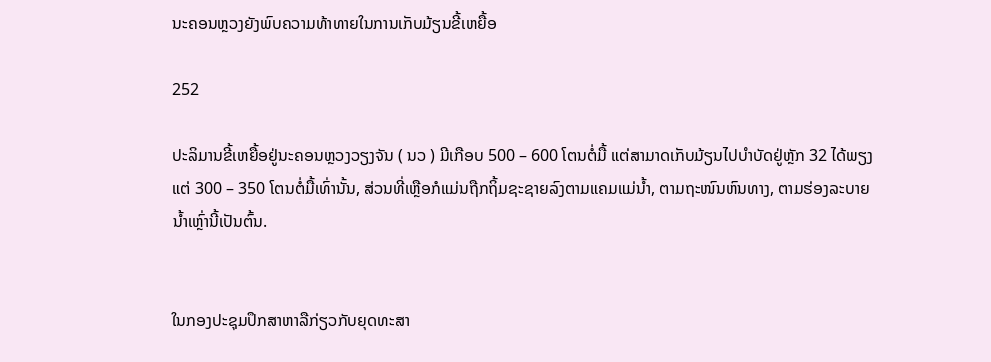ນະຄອນຫຼວງຍັງພົບຄວາມທ້າທາຍໃນການເກັບມ້ຽນຂີ້ເຫຍື້ອ

252

ປະລິມານຂີ້ເຫຍື້ອຢູ່ນະຄອນຫຼວງວຽງຈັນ ( ນວ ) ມີເກືອບ 500 – 600 ໂຕນຕໍ່ມື້ ແຕ່ສາມາດເກັບມ້ຽນໄປບຳບັດຢູ່ຫຼັກ 32 ໄດ້ພຽງແຕ່ 300 – 350 ໂຕນຕໍ່ມື້ເທົ່ານັ້ນ, ສ່ວນທີ່ເຫຼືອກໍແມ່ນຖືກຖິ້ມຊະຊາຍລົງຕາມແຄມແມ່ນ້ຳ, ຕາມຖະໜົນຫົນທາງ, ຕາມຮ່ອງລະບາຍນ້ຳເຫຼົ່ານີ້ເປັນຕົ້ນ.


ໃນກອງປະຊຸມປຶກສາຫາລືກ່ຽວກັບຍຸດທະສາ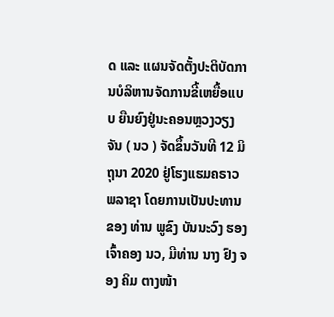ດ ແລະ ແຜນຈັດຕັ້ງປະຕິບັດການບໍລິຫານຈັດການຂີ້ເຫຍື້ອແບບ ຍືນຍົງຢູ່ນະຄອນຫຼວງວຽງຈັນ ( ນວ ) ຈັດຂຶ້ນວັນທີ 12 ມິຖຸນາ 2020 ຢູ່ໂຮງແຮມຄຣາວ ພລາຊາ ໂດຍການເປັນປະທານຂອງ ທ່ານ ພູຂົງ ບັນນະວົງ ຮອງເຈົ້າຄອງ ນວ, ມີທ່ານ ນາງ ຢົງ ຈອງ ຄິມ ຕາງໜ້າ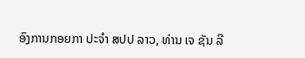ອົງການກອຍກາ ປະຈຳ ສປປ ລາວ, ທ່ານ ເຈ ຊັນ ລີ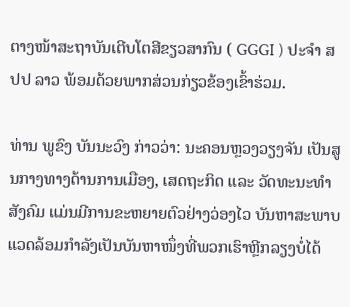ຕາງໜ້າສະຖາບັນເຕີບໂຕສີຂຽວສາກົນ ( GGGI ) ປະຈຳ ສປປ ລາວ ພ້ອມດ້ວຍພາກສ່ວນກ່ຽວຂ້ອງເຂົ້າຮ່ວມ.

ທ່ານ ພູຂົງ ບັນນະວົງ ກ່າວວ່າ: ນະຄອນຫຼວງວຽງຈັນ ເປັນສູນກາງທາງດ້ານການເມືອງ, ເສດຖະກິດ ແລະ ວັດທະນະທຳສັງຄົມ ແມ່ນມີການຂະຫຍາຍຕົວຢ່າງວ່ອງໄວ ບັນຫາສະພາບແວດລ້ອມກຳລັງເປັນບັນຫາໜຶ່ງທີ່ພວກເຮົາຫຼີກລຽງບໍ່ໄດ້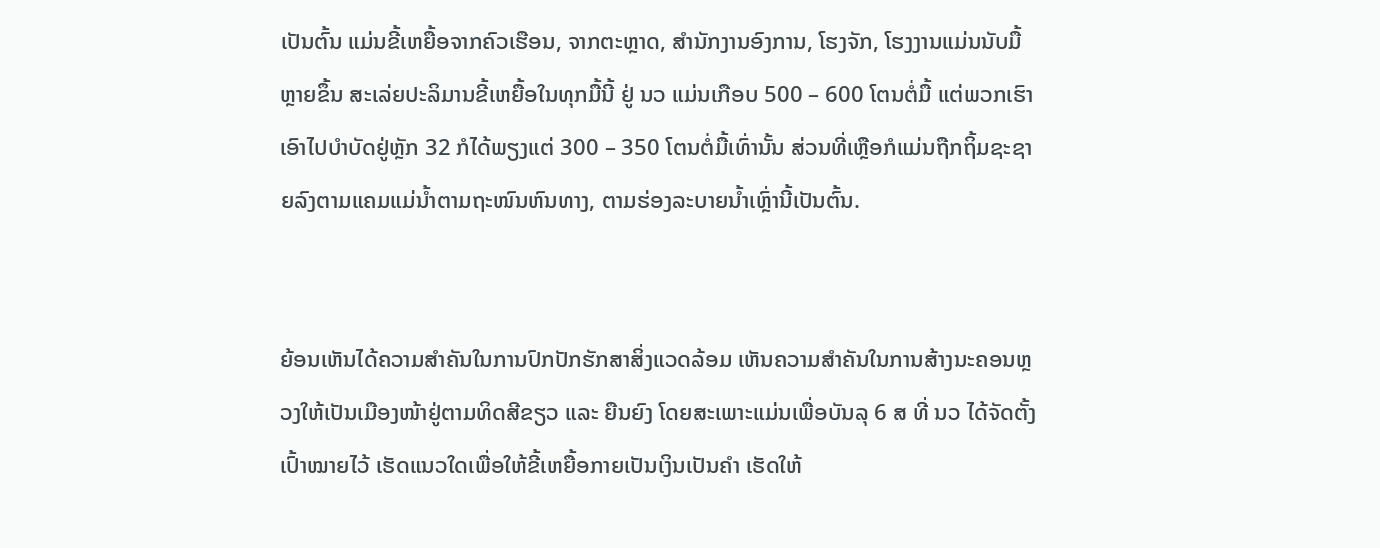ເປັນຕົ້ນ ແມ່ນຂີ້ເຫຍື້ອຈາກຄົວເຮືອນ, ຈາກຕະຫຼາດ, ສຳນັກງານອົງການ, ໂຮງຈັກ, ໂຮງງານແມ່ນນັບມື້ຫຼາຍຂຶ້ນ ສະເລ່ຍປະລິມານຂີ້ເຫຍື້ອໃນທຸກມື້ນີ້ ຢູ່ ນວ ແມ່ນເກືອບ 500 – 600 ໂຕນຕໍ່ມື້ ແຕ່ພວກເຮົາເອົາໄປບຳບັດຢູ່ຫຼັກ 32 ກໍໄດ້ພຽງແຕ່ 300 – 350 ໂຕນຕໍ່ມື້ເທົ່ານັ້ນ ສ່ວນທີ່ເຫຼືອກໍແມ່ນຖືກຖິ້ມຊະຊາຍລົງຕາມແຄມແມ່ນ້ຳຕາມຖະໜົນຫົນທາງ, ຕາມຮ່ອງລະບາຍນ້ຳເຫຼົ່ານີ້ເປັນຕົ້ນ.


ຍ້ອນເຫັນໄດ້ຄວາມສຳຄັນໃນການປົກປັກຮັກສາສິ່ງແວດລ້ອມ ເຫັນຄວາມສຳຄັນໃນການສ້າງນະຄອນຫຼວງໃຫ້ເປັນເມືອງໜ້າຢູ່ຕາມທິດສີຂຽວ ແລະ ຍືນຍົງ ໂດຍສະເພາະແມ່ນເພື່ອບັນລຸ 6 ສ ທີ່ ນວ ໄດ້ຈັດຕັ້ງເປົ້າໝາຍໄວ້ ເຮັດແນວໃດເພື່ອໃຫ້ຂີ້ເຫຍື້ອກາຍເປັນເງິນເປັນຄຳ ເຮັດໃຫ້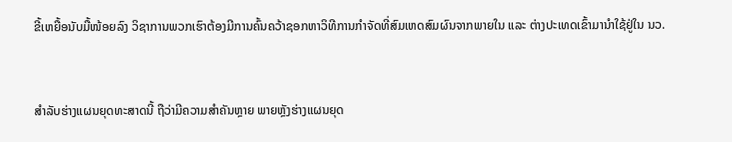ຂີ້ເຫຍື້ອນັບມື້ໜ້ອຍລົງ ວິຊາການພວກເຮົາຕ້ອງມີການຄົ້ນຄວ້າຊອກຫາວິທີການກຳຈັດທີ່ສົມເຫດສົມຜົນຈາກພາຍໃນ ແລະ ຕ່າງປະເທດເຂົ້າມານຳໃຊ້ຢູ່ໃນ ນວ.


ສຳລັບຮ່າງແຜນຍຸດທະສາດນີ້ ຖືວ່າມີຄວາມສຳຄັນຫຼາຍ ພາຍຫຼັງຮ່າງແຜນຍຸດ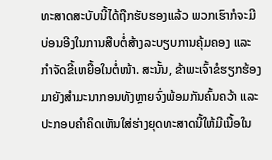ທະສາດສະບັບນີ້ໄດ້ຖືກຮັບຮອງແລ້ວ ພວກເຮົາກໍຈະມີບ່ອນອີງໃນການສືບຕໍ່ສ້າງລະບຽບການຄຸ້ມຄອງ ແລະ ກຳຈັດຂີ້ເຫຍື້ອໃນຕໍ່ໜ້າ. ສະນັ້ນ, ຂ້າພະເຈົ້າຂໍຮຽກຮ້ອງມາຍັງສຳມະນາກອນທັງຫຼາຍຈົ່ງພ້ອມກັນຄົ້ນຄວ້າ ແລະ ປະກອບຄຳຄິດເຫັນໃສ່ຮ່າງຍຸດທະສາດນີ້ໃຫ້ມີເນື້ອໃນ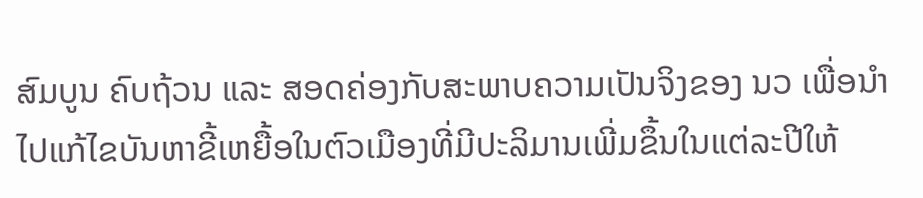ສົມບູນ ຄົບຖ້ວນ ແລະ ສອດຄ່ອງກັບສະພາບຄວາມເປັນຈິງຂອງ ນວ ເພື່ອນຳໄປແກ້ໄຂບັນຫາຂີ້ເຫຍື້ອໃນຕົວເມືອງທີ່ມີປະລິມານເພີ່ມຂຶ້ນໃນແຕ່ລະປີໃຫ້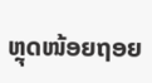ຫຼຸດໜ້ອຍຖອຍ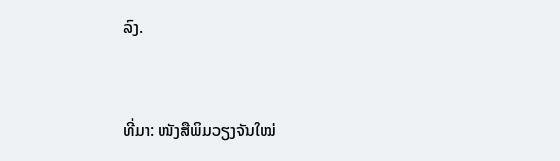ລົງ.


ທີ່ມາ: ໜັງສືພິມວຽງຈັນໃໝ່